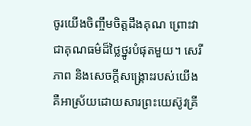ចូរយើងចិញ្ចឹមចិត្តដឹងគុណ ព្រោះវាជាគុណធម៌ដ៏ថ្លៃថ្នូរបំផុតមួយ។ សេរីភាព និងសេចក្ដីសង្គ្រោះរបស់យើង គឺអាស្រ័យដោយសារព្រះយេស៊ូវគ្រី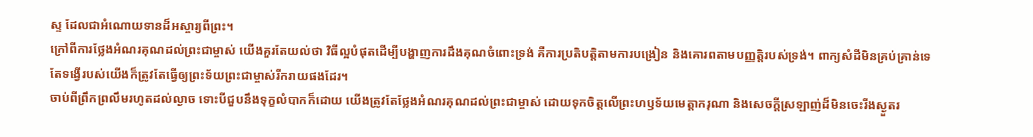ស្ទ ដែលជាអំណោយទានដ៏អស្ចារ្យពីព្រះ។
ក្រៅពីការថ្លែងអំណរគុណដល់ព្រះជាម្ចាស់ យើងគួរតែយល់ថា វិធីល្អបំផុតដើម្បីបង្ហាញការដឹងគុណចំពោះទ្រង់ គឺការប្រតិបត្តិតាមការបង្រៀន និងគោរពតាមបញ្ញត្តិរបស់ទ្រង់។ ពាក្យសំដីមិនគ្រប់គ្រាន់ទេ តែទង្វើរបស់យើងក៏ត្រូវតែធ្វើឲ្យព្រះទ័យព្រះជាម្ចាស់រីករាយផងដែរ។
ចាប់ពីព្រឹកព្រលឹមរហូតដល់ល្ងាច ទោះបីជួបនឹងទុក្ខលំបាកក៏ដោយ យើងត្រូវតែថ្លែងអំណរគុណដល់ព្រះជាម្ចាស់ ដោយទុកចិត្តលើព្រះហឫទ័យមេត្តាករុណា និងសេចក្ដីស្រឡាញ់ដ៏មិនចេះរីងស្ងួតរ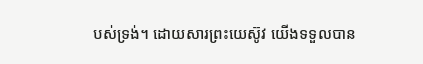បស់ទ្រង់។ ដោយសារព្រះយេស៊ូវ យើងទទួលបាន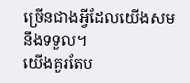ច្រើនជាងអ្វីដែលយើងសមនឹងទទួល។
យើងគួរតែប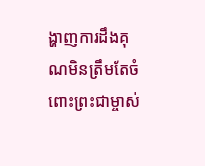ង្ហាញការដឹងគុណមិនត្រឹមតែចំពោះព្រះជាម្ចាស់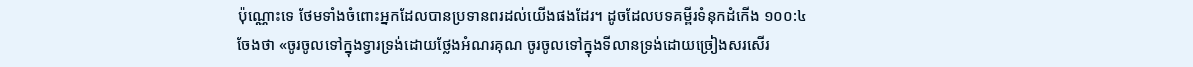ប៉ុណ្ណោះទេ ថែមទាំងចំពោះអ្នកដែលបានប្រទានពរដល់យើងផងដែរ។ ដូចដែលបទគម្ពីរទំនុកដំកើង ១០០:៤ ចែងថា «ចូរចូលទៅក្នុងទ្វារទ្រង់ដោយថ្លែងអំណរគុណ ចូរចូលទៅក្នុងទីលានទ្រង់ដោយច្រៀងសរសើរ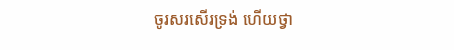ចូរសរសើរទ្រង់ ហើយថ្វា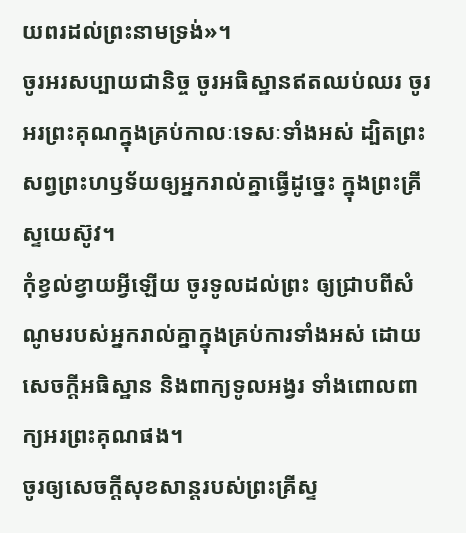យពរដល់ព្រះនាមទ្រង់»។
ចូរអរសប្បាយជានិច្ច ចូរអធិស្ឋានឥតឈប់ឈរ ចូរអរព្រះគុណក្នុងគ្រប់កាលៈទេសៈទាំងអស់ ដ្បិតព្រះសព្វព្រះហឫទ័យឲ្យអ្នករាល់គ្នាធ្វើដូច្នេះ ក្នុងព្រះគ្រីស្ទយេស៊ូវ។
កុំខ្វល់ខ្វាយអ្វីឡើយ ចូរទូលដល់ព្រះ ឲ្យជ្រាបពីសំណូមរបស់អ្នករាល់គ្នាក្នុងគ្រប់ការទាំងអស់ ដោយសេចក្ដីអធិស្ឋាន និងពាក្យទូលអង្វរ ទាំងពោលពាក្យអរព្រះគុណផង។
ចូរឲ្យសេចក្តីសុខសាន្តរបស់ព្រះគ្រីស្ទ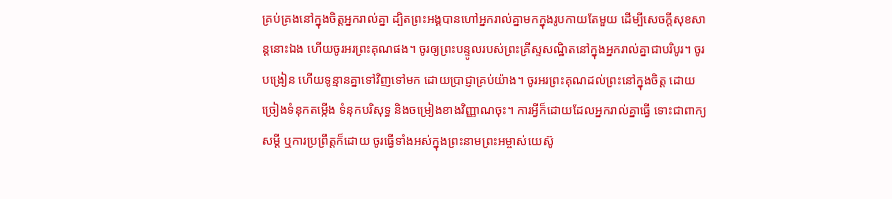គ្រប់គ្រងនៅក្នុងចិត្តអ្នករាល់គ្នា ដ្បិតព្រះអង្គបានហៅអ្នករាល់គ្នាមកក្នុងរូបកាយតែមួយ ដើម្បីសេចក្ដីសុខសាន្តនោះឯង ហើយចូរអរព្រះគុណផង។ ចូរឲ្យព្រះបន្ទូលរបស់ព្រះគ្រីស្ទសណ្ឋិតនៅក្នុងអ្នករាល់គ្នាជាបរិបូរ។ ចូរបង្រៀន ហើយទូន្មានគ្នាទៅវិញទៅមក ដោយប្រាជ្ញាគ្រប់យ៉ាង។ ចូរអរព្រះគុណដល់ព្រះនៅក្នុងចិត្ត ដោយច្រៀងទំនុកតម្កើង ទំនុកបរិសុទ្ធ និងចម្រៀងខាងវិញ្ញាណចុះ។ ការអ្វីក៏ដោយដែលអ្នករាល់គ្នាធ្វើ ទោះជាពាក្យសម្ដី ឬការប្រព្រឹត្តក៏ដោយ ចូរធ្វើទាំងអស់ក្នុងព្រះនាមព្រះអម្ចាស់យេស៊ូ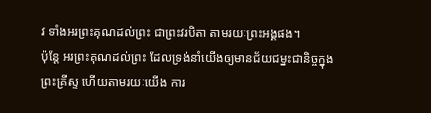វ ទាំងអរព្រះគុណដល់ព្រះ ជាព្រះវរបិតា តាមរយៈព្រះអង្គផង។
ប៉ុន្ដែ អរព្រះគុណដល់ព្រះ ដែលទ្រង់នាំយើងឲ្យមានជ័យជម្នះជានិច្ចក្នុងព្រះគ្រីស្ទ ហើយតាមរយៈយើង ការ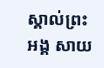ស្គាល់ព្រះអង្គ សាយ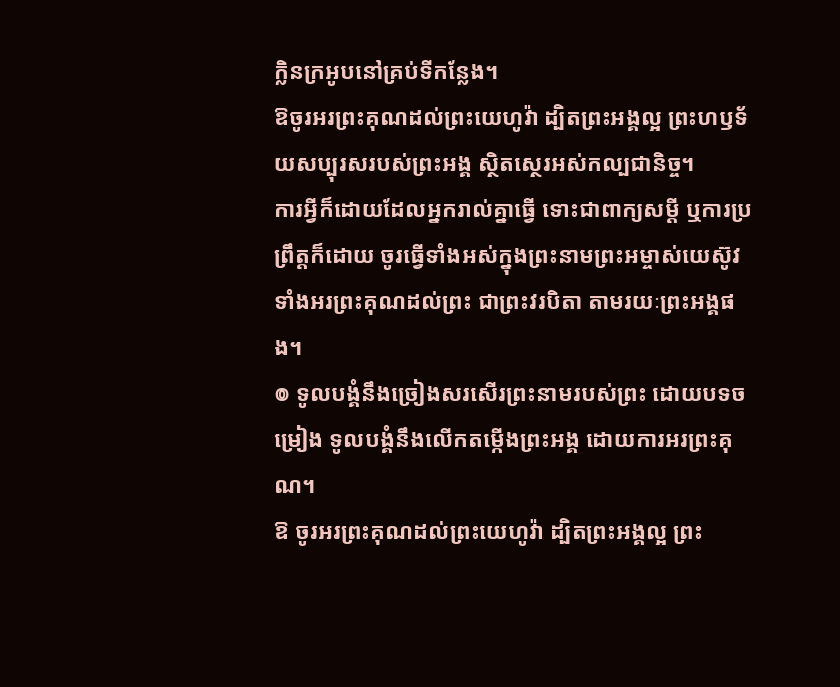ក្លិនក្រអូបនៅគ្រប់ទីកន្លែង។
ឱចូរអរព្រះគុណដល់ព្រះយេហូវ៉ា ដ្បិតព្រះអង្គល្អ ព្រះហឫទ័យសប្បុរសរបស់ព្រះអង្គ ស្ថិតស្ថេរអស់កល្បជានិច្ច។
ការអ្វីក៏ដោយដែលអ្នករាល់គ្នាធ្វើ ទោះជាពាក្យសម្ដី ឬការប្រព្រឹត្តក៏ដោយ ចូរធ្វើទាំងអស់ក្នុងព្រះនាមព្រះអម្ចាស់យេស៊ូវ ទាំងអរព្រះគុណដល់ព្រះ ជាព្រះវរបិតា តាមរយៈព្រះអង្គផង។
៙ ទូលបង្គំនឹងច្រៀងសរសើរព្រះនាមរបស់ព្រះ ដោយបទចម្រៀង ទូលបង្គំនឹងលើកតម្កើងព្រះអង្គ ដោយការអរព្រះគុណ។
ឱ ចូរអរព្រះគុណដល់ព្រះយេហូវ៉ា ដ្បិតព្រះអង្គល្អ ព្រះ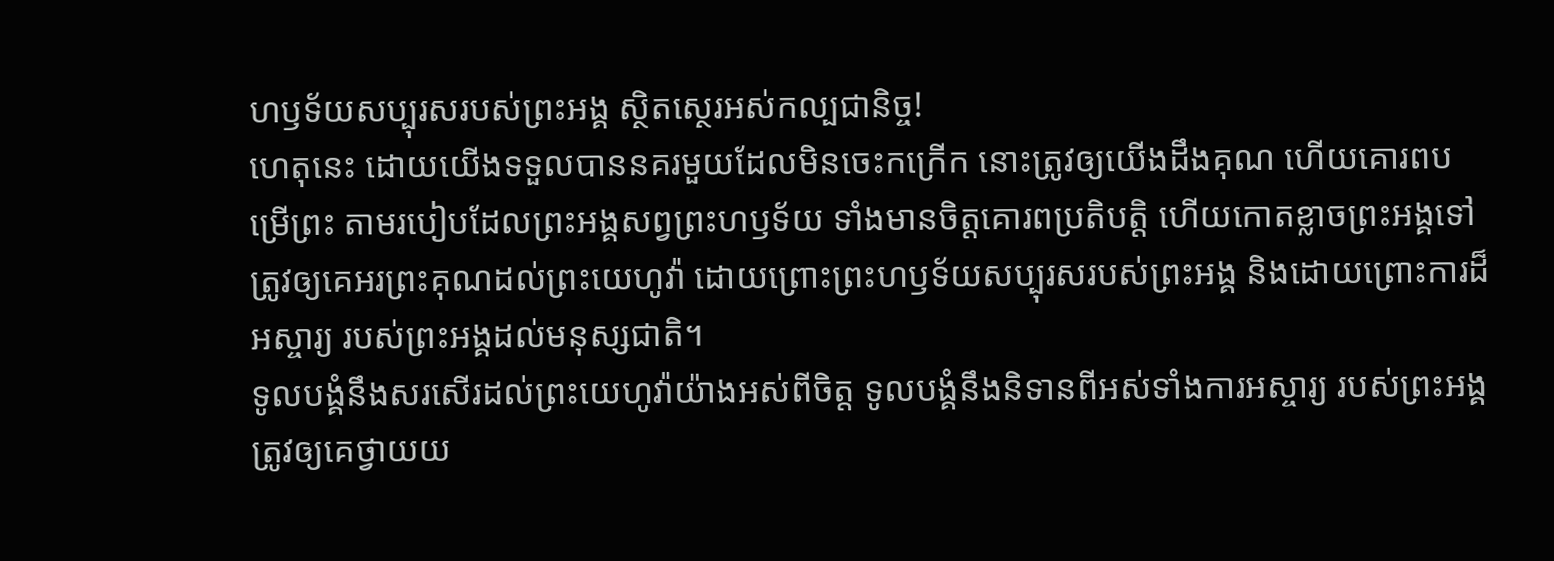ហឫទ័យសប្បុរសរបស់ព្រះអង្គ ស្ថិតស្ថេរអស់កល្បជានិច្ច!
ហេតុនេះ ដោយយើងទទួលបាននគរមួយដែលមិនចេះកក្រើក នោះត្រូវឲ្យយើងដឹងគុណ ហើយគោរពបម្រើព្រះ តាមរបៀបដែលព្រះអង្គសព្វព្រះហឫទ័យ ទាំងមានចិត្តគោរពប្រតិបត្តិ ហើយកោតខ្លាចព្រះអង្គទៅ
ត្រូវឲ្យគេអរព្រះគុណដល់ព្រះយេហូវ៉ា ដោយព្រោះព្រះហឫទ័យសប្បុរសរបស់ព្រះអង្គ និងដោយព្រោះការដ៏អស្ចារ្យ របស់ព្រះអង្គដល់មនុស្សជាតិ។
ទូលបង្គំនឹងសរសើរដល់ព្រះយេហូវ៉ាយ៉ាងអស់ពីចិត្ត ទូលបង្គំនឹងនិទានពីអស់ទាំងការអស្ចារ្យ របស់ព្រះអង្គ
ត្រូវឲ្យគេថ្វាយយ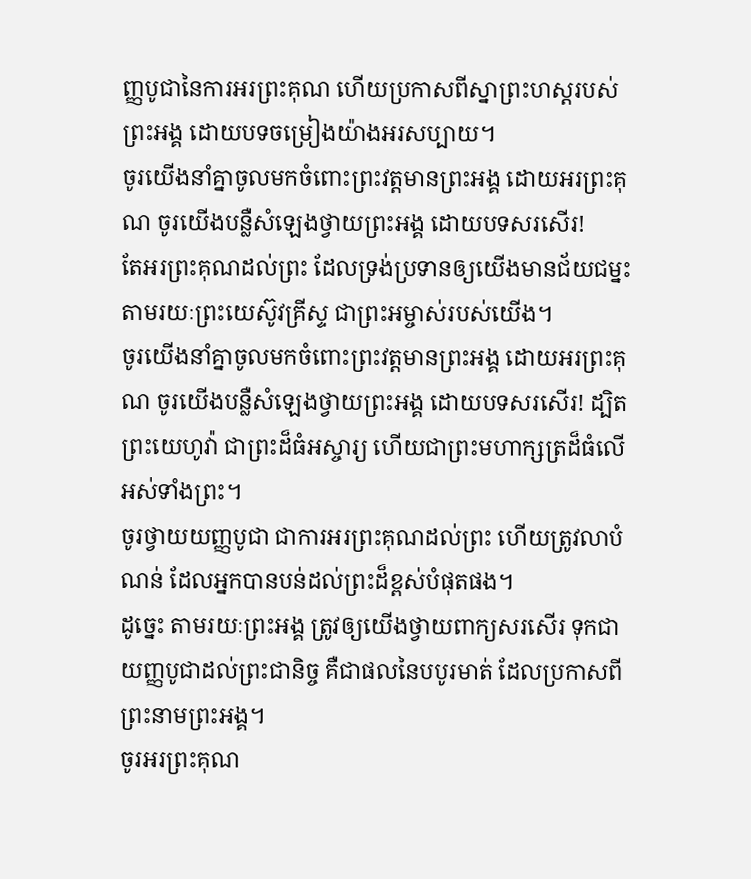ញ្ញបូជានៃការអរព្រះគុណ ហើយប្រកាសពីស្នាព្រះហស្ដរបស់ព្រះអង្គ ដោយបទចម្រៀងយ៉ាងអរសប្បាយ។
ចូរយើងនាំគ្នាចូលមកចំពោះព្រះវត្តមានព្រះអង្គ ដោយអរព្រះគុណ ចូរយើងបន្លឺសំឡេងថ្វាយព្រះអង្គ ដោយបទសរសើរ!
តែអរព្រះគុណដល់ព្រះ ដែលទ្រង់ប្រទានឲ្យយើងមានជ័យជម្នះ តាមរយៈព្រះយេស៊ូវគ្រីស្ទ ជាព្រះអម្ចាស់របស់យើង។
ចូរយើងនាំគ្នាចូលមកចំពោះព្រះវត្តមានព្រះអង្គ ដោយអរព្រះគុណ ចូរយើងបន្លឺសំឡេងថ្វាយព្រះអង្គ ដោយបទសរសើរ! ដ្បិតព្រះយេហូវ៉ា ជាព្រះដ៏ធំអស្ចារ្យ ហើយជាព្រះមហាក្សត្រដ៏ធំលើអស់ទាំងព្រះ។
ចូរថ្វាយយញ្ញបូជា ជាការអរព្រះគុណដល់ព្រះ ហើយត្រូវលាបំណន់ ដែលអ្នកបានបន់ដល់ព្រះដ៏ខ្ពស់បំផុតផង។
ដូច្នេះ តាមរយៈព្រះអង្គ ត្រូវឲ្យយើងថ្វាយពាក្យសរសើរ ទុកជាយញ្ញបូជាដល់ព្រះជានិច្ច គឺជាផលនៃបបូរមាត់ ដែលប្រកាសពីព្រះនាមព្រះអង្គ។
ចូរអរព្រះគុណ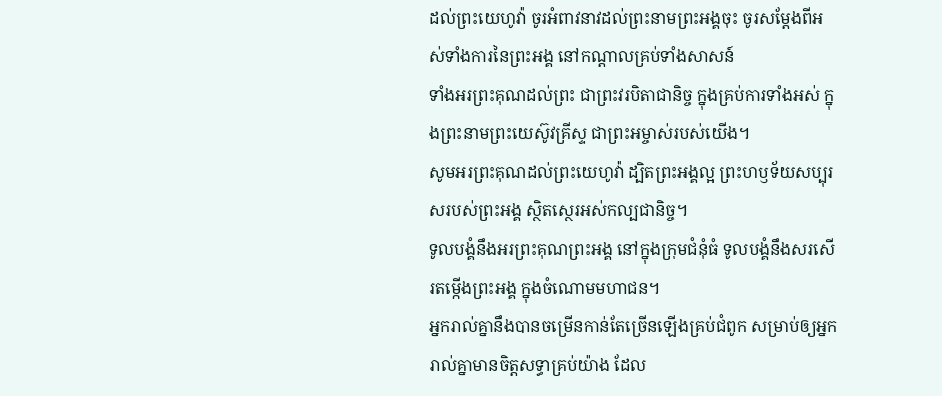ដល់ព្រះយេហូវ៉ា ចូរអំពាវនាវដល់ព្រះនាមព្រះអង្គចុះ ចូរសម្ដែងពីអស់ទាំងការនៃព្រះអង្គ នៅកណ្ដាលគ្រប់ទាំងសាសន៍
ទាំងអរព្រះគុណដល់ព្រះ ជាព្រះវរបិតាជានិច្ច ក្នុងគ្រប់ការទាំងអស់ ក្នុងព្រះនាមព្រះយេស៊ូវគ្រីស្ទ ជាព្រះអម្ចាស់របស់យើង។
សូមអរព្រះគុណដល់ព្រះយេហូវ៉ា ដ្បិតព្រះអង្គល្អ ព្រះហឫទ័យសប្បុរសរបស់ព្រះអង្គ ស្ថិតស្ថេរអស់កល្បជានិច្ច។
ទូលបង្គំនឹងអរព្រះគុណព្រះអង្គ នៅក្នុងក្រុមជំនុំធំ ទូលបង្គំនឹងសរសើរតម្កើងព្រះអង្គ ក្នុងចំណោមមហាជន។
អ្នករាល់គ្នានឹងបានចម្រើនកាន់តែច្រើនឡើងគ្រប់ជំពូក សម្រាប់ឲ្យអ្នករាល់គ្នាមានចិត្តសទ្ធាគ្រប់យ៉ាង ដែល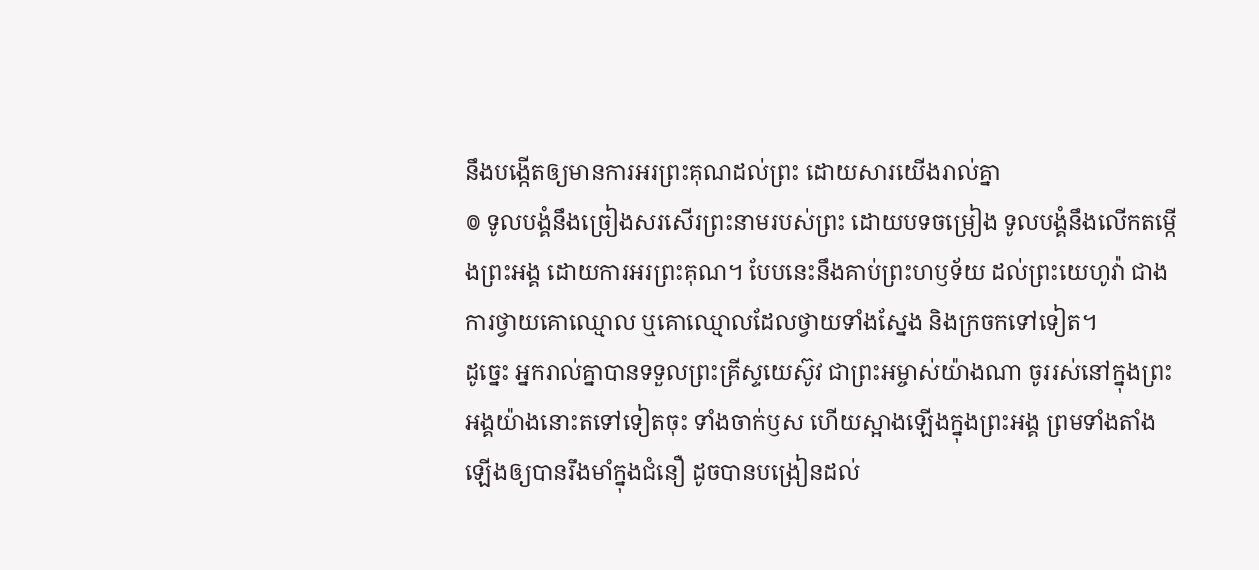នឹងបង្កើតឲ្យមានការអរព្រះគុណដល់ព្រះ ដោយសារយើងរាល់គ្នា
៙ ទូលបង្គំនឹងច្រៀងសរសើរព្រះនាមរបស់ព្រះ ដោយបទចម្រៀង ទូលបង្គំនឹងលើកតម្កើងព្រះអង្គ ដោយការអរព្រះគុណ។ បែបនេះនឹងគាប់ព្រះហឫទ័យ ដល់ព្រះយេហូវ៉ា ជាងការថ្វាយគោឈ្មោល ឬគោឈ្មោលដែលថ្វាយទាំងស្នែង និងក្រចកទៅទៀត។
ដូច្នេះ អ្នករាល់គ្នាបានទទួលព្រះគ្រីស្ទយេស៊ូវ ជាព្រះអម្ចាស់យ៉ាងណា ចូររស់នៅក្នុងព្រះអង្គយ៉ាងនោះតទៅទៀតចុះ ទាំងចាក់ឫស ហើយស្អាងឡើងក្នុងព្រះអង្គ ព្រមទាំងតាំងឡើងឲ្យបានរឹងមាំក្នុងជំនឿ ដូចបានបង្រៀនដល់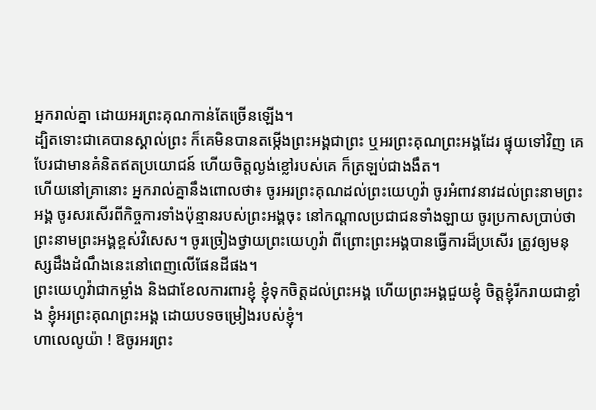អ្នករាល់គ្នា ដោយអរព្រះគុណកាន់តែច្រើនឡើង។
ដ្បិតទោះជាគេបានស្គាល់ព្រះ ក៏គេមិនបានតម្កើងព្រះអង្គជាព្រះ ឬអរព្រះគុណព្រះអង្គដែរ ផ្ទុយទៅវិញ គេបែរជាមានគំនិតឥតប្រយោជន៍ ហើយចិត្តល្ងង់ខ្លៅរបស់គេ ក៏ត្រឡប់ជាងងឹត។
ហើយនៅគ្រានោះ អ្នករាល់គ្នានឹងពោលថា៖ ចូរអរព្រះគុណដល់ព្រះយេហូវ៉ា ចូរអំពាវនាវដល់ព្រះនាមព្រះអង្គ ចូរសរសើរពីកិច្ចការទាំងប៉ុន្មានរបស់ព្រះអង្គចុះ នៅកណ្ដាលប្រជាជនទាំងឡាយ ចូរប្រកាសប្រាប់ថា ព្រះនាមព្រះអង្គខ្ពស់វិសេស។ ចូរច្រៀងថ្វាយព្រះយេហូវ៉ា ពីព្រោះព្រះអង្គបានធ្វើការដ៏ប្រសើរ ត្រូវឲ្យមនុស្សដឹងដំណឹងនេះនៅពេញលើផែនដីផង។
ព្រះយេហូវ៉ាជាកម្លាំង និងជាខែលការពារខ្ញុំ ខ្ញុំទុកចិត្តដល់ព្រះអង្គ ហើយព្រះអង្គជួយខ្ញុំ ចិត្តខ្ញុំរីករាយជាខ្លាំង ខ្ញុំអរព្រះគុណព្រះអង្គ ដោយបទចម្រៀងរបស់ខ្ញុំ។
ហាលេលូយ៉ា ! ឱចូរអរព្រះ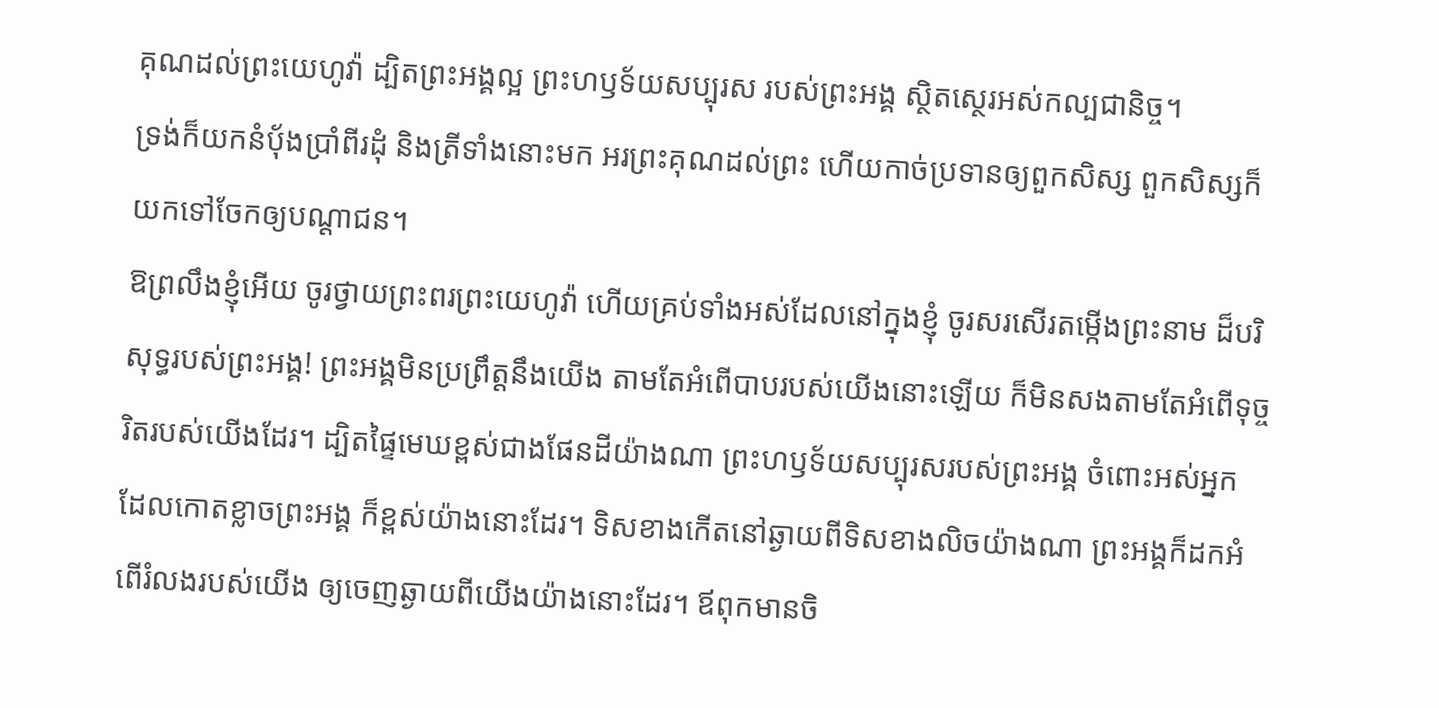គុណដល់ព្រះយេហូវ៉ា ដ្បិតព្រះអង្គល្អ ព្រះហឫទ័យសប្បុរស របស់ព្រះអង្គ ស្ថិតស្ថេរអស់កល្បជានិច្ច។
ទ្រង់ក៏យកនំបុ័ងប្រាំពីរដុំ និងត្រីទាំងនោះមក អរព្រះគុណដល់ព្រះ ហើយកាច់ប្រទានឲ្យពួកសិស្ស ពួកសិស្សក៏យកទៅចែកឲ្យបណ្តាជន។
ឱព្រលឹងខ្ញុំអើយ ចូរថ្វាយព្រះពរព្រះយេហូវ៉ា ហើយគ្រប់ទាំងអស់ដែលនៅក្នុងខ្ញុំ ចូរសរសើរតម្កើងព្រះនាម ដ៏បរិសុទ្ធរបស់ព្រះអង្គ! ព្រះអង្គមិនប្រព្រឹត្តនឹងយើង តាមតែអំពើបាបរបស់យើងនោះឡើយ ក៏មិនសងតាមតែអំពើទុច្ចរិតរបស់យើងដែរ។ ដ្បិតផ្ទៃមេឃខ្ពស់ជាងផែនដីយ៉ាងណា ព្រះហឫទ័យសប្បុរសរបស់ព្រះអង្គ ចំពោះអស់អ្នក ដែលកោតខ្លាចព្រះអង្គ ក៏ខ្ពស់យ៉ាងនោះដែរ។ ទិសខាងកើតនៅឆ្ងាយពីទិសខាងលិចយ៉ាងណា ព្រះអង្គក៏ដកអំពើរំលងរបស់យើង ឲ្យចេញឆ្ងាយពីយើងយ៉ាងនោះដែរ។ ឪពុកមានចិ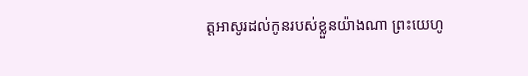ត្តអាសូរដល់កូនរបស់ខ្លួនយ៉ាងណា ព្រះយេហូ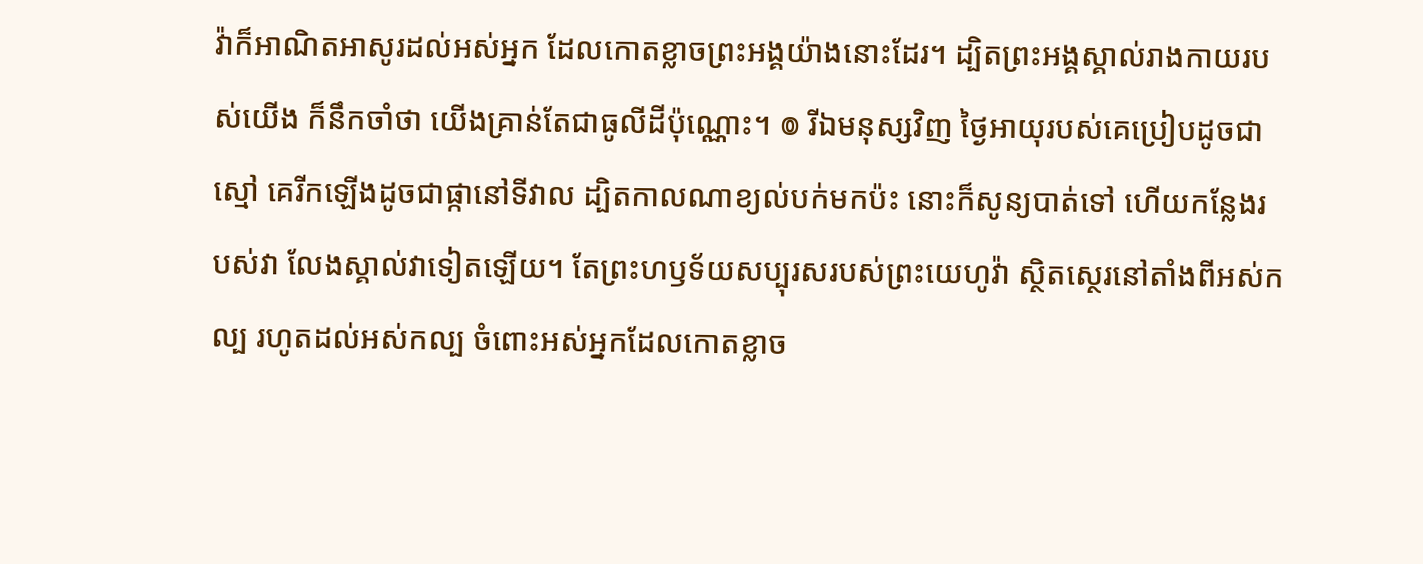វ៉ាក៏អាណិតអាសូរដល់អស់អ្នក ដែលកោតខ្លាចព្រះអង្គយ៉ាងនោះដែរ។ ដ្បិតព្រះអង្គស្គាល់រាងកាយរបស់យើង ក៏នឹកចាំថា យើងគ្រាន់តែជាធូលីដីប៉ុណ្ណោះ។ ៙ រីឯមនុស្សវិញ ថ្ងៃអាយុរបស់គេប្រៀបដូចជាស្មៅ គេរីកឡើងដូចជាផ្កានៅទីវាល ដ្បិតកាលណាខ្យល់បក់មកប៉ះ នោះក៏សូន្យបាត់ទៅ ហើយកន្លែងរបស់វា លែងស្គាល់វាទៀតឡើយ។ តែព្រះហឫទ័យសប្បុរសរបស់ព្រះយេហូវ៉ា ស្ថិតស្ថេរនៅតាំងពីអស់កល្ប រហូតដល់អស់កល្ប ចំពោះអស់អ្នកដែលកោតខ្លាច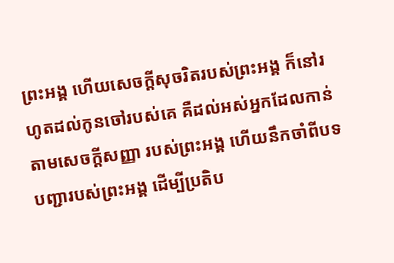ព្រះអង្គ ហើយសេចក្ដីសុចរិតរបស់ព្រះអង្គ ក៏នៅរហូតដល់កូនចៅរបស់គេ គឺដល់អស់អ្នកដែលកាន់តាមសេចក្ដីសញ្ញា របស់ព្រះអង្គ ហើយនឹកចាំពីបទបញ្ជារបស់ព្រះអង្គ ដើម្បីប្រតិប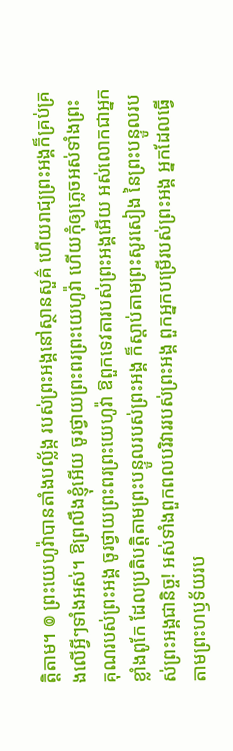ត្តិតាម។ ៙ ព្រះយេហូវ៉ាបានតាំងបល្ល័ង្ក របស់ព្រះអង្គនៅស្ថានសួគ៌ ហើយរាជ្យព្រះអង្គក៏គ្រប់គ្រងលើអ្វីៗទាំងអស់។ ឱព្រលឹងខ្ញុំអើយ ចូរថ្វាយព្រះពរព្រះយេហូវ៉ា ហើយកុំឲ្យភ្លេចអស់ទាំងព្រះគុណរបស់ព្រះអង្គ ចូរថ្វាយព្រះពរព្រះយេហូវ៉ា ឱពួកទេវតារបស់ព្រះអង្គអើយ អស់លោកជាអ្នកខ្លាំងពូកែ ដែលប្រតិបត្តិតាមព្រះបន្ទូលរបស់ព្រះអង្គ ក៏ស្តាប់តាមព្រះសូរសៀង នៃព្រះបន្ទូលរបស់ព្រះអង្គជានិច្ច! អស់ទាំងពួកពលបរិវាររបស់ព្រះអង្គ ពួកអ្នកបម្រើរបស់ព្រះអង្គ អ្នកដែលធ្វើតាមព្រះហឫទ័យរប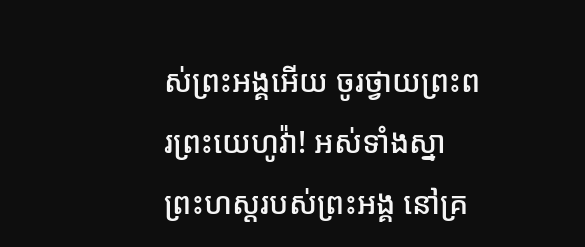ស់ព្រះអង្គអើយ ចូរថ្វាយព្រះពរព្រះយេហូវ៉ា! អស់ទាំងស្នាព្រះហស្តរបស់ព្រះអង្គ នៅគ្រ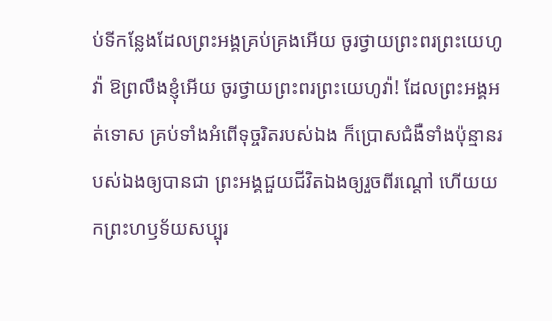ប់ទីកន្លែងដែលព្រះអង្គគ្រប់គ្រងអើយ ចូរថ្វាយព្រះពរព្រះយេហូវ៉ា ឱព្រលឹងខ្ញុំអើយ ចូរថ្វាយព្រះពរព្រះយេហូវ៉ា! ដែលព្រះអង្គអត់ទោស គ្រប់ទាំងអំពើទុច្ចរិតរបស់ឯង ក៏ប្រោសជំងឺទាំងប៉ុន្មានរបស់ឯងឲ្យបានជា ព្រះអង្គជួយជីវិតឯងឲ្យរួចពីរណ្តៅ ហើយយកព្រះហឫទ័យសប្បុរ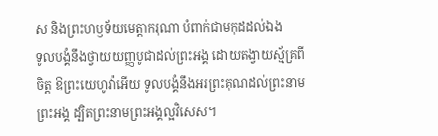ស និងព្រះហឫទ័យមេត្តាករុណា បំពាក់ជាមកុដដល់ឯង
ទូលបង្គំនឹងថ្វាយយញ្ញបូជាដល់ព្រះអង្គ ដោយតង្វាយស្ម័គ្រពីចិត្ត ឱព្រះយេហូវ៉ាអើយ ទូលបង្គំនឹងអរព្រះគុណដល់ព្រះនាមព្រះអង្គ ដ្បិតព្រះនាមព្រះអង្គល្អវិសេស។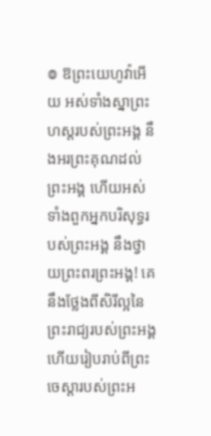៙ ឱព្រះយេហូវ៉ាអើយ អស់ទាំងស្នាព្រះហស្តរបស់ព្រះអង្គ នឹងអរព្រះគុណដល់ព្រះអង្គ ហើយអស់ទាំងពួកអ្នកបរិសុទ្ធរបស់ព្រះអង្គ នឹងថ្វាយព្រះពរព្រះអង្គ! គេនឹងថ្លែងពីសិរីល្អនៃព្រះរាជ្យរបស់ព្រះអង្គ ហើយរៀបរាប់ពីព្រះចេស្ដារបស់ព្រះអ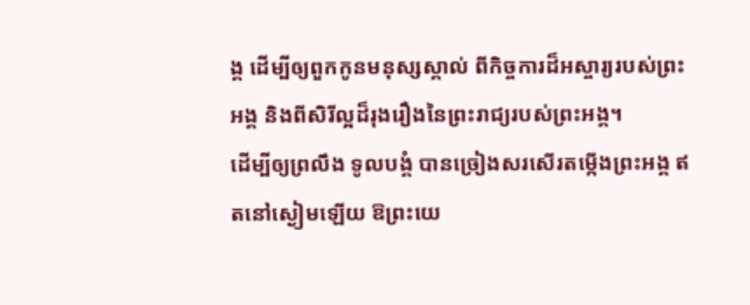ង្គ ដើម្បីឲ្យពួកកូនមនុស្សស្គាល់ ពីកិច្ចការដ៏អស្ចារ្យរបស់ព្រះអង្គ និងពីសិរីល្អដ៏រុងរឿងនៃព្រះរាជ្យរបស់ព្រះអង្គ។
ដើម្បីឲ្យព្រលឹង ទូលបង្គំ បានច្រៀងសរសើរតម្កើងព្រះអង្គ ឥតនៅស្ងៀមឡើយ ឱព្រះយេ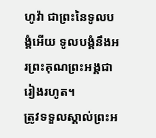ហូវ៉ា ជាព្រះនៃទូលបង្គំអើយ ទូលបង្គំនឹងអរព្រះគុណព្រះអង្គជារៀងរហូត។
ត្រូវទទួលស្គាល់ព្រះអ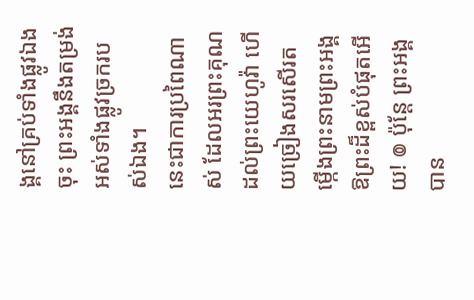ង្គនៅគ្រប់ទាំងផ្លូវឯងចុះ ព្រះអង្គនឹងតម្រង់អស់ទាំងផ្លូវច្រករបស់ឯង។
នេះជាការប្រពៃណាស់ ដែលអរព្រះគុណដល់ព្រះយេហូវ៉ា ហើយច្រៀងសរសើរតម្កើងព្រះនាមព្រះអង្គ ឱព្រះដ៏ខ្ពស់បំផុតអើយ! ៙ ប៉ុន្ដែ ព្រះអង្គបាន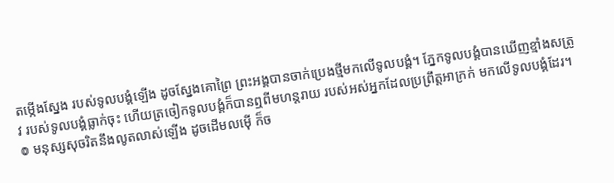តម្កើងស្នែង របស់ទូលបង្គំឡើង ដូចស្នែងគោព្រៃ ព្រះអង្គបានចាក់ប្រេងថ្មីមកលើទូលបង្គំ។ ភ្នែកទូលបង្គំបានឃើញខ្មាំងសត្រូវ របស់ទូលបង្គំធ្លាក់ចុះ ហើយត្រចៀកទូលបង្គំក៏បានឮពីមហន្តរាយ របស់អស់អ្នកដែលប្រព្រឹត្តអាក្រក់ មកលើទូលបង្គំដែរ។ ៙ មនុស្សសុចរិតនឹងលូតលាស់ឡើង ដូចដើមលម៉ើ ក៏ច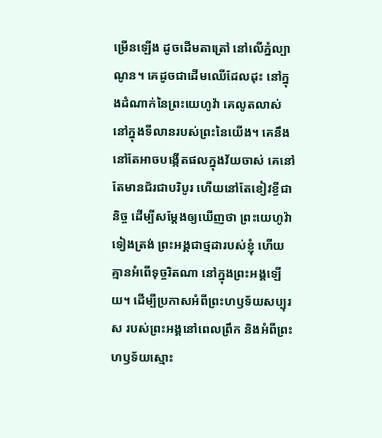ម្រើនឡើង ដូចដើមតាត្រៅ នៅលើភ្នំល្បាណូន។ គេដូចជាដើមឈើដែលដុះ នៅក្នុងដំណាក់នៃព្រះយេហូវ៉ា គេលូតលាស់នៅក្នុងទីលានរបស់ព្រះនៃយើង។ គេនឹងនៅតែអាចបង្កើតផលក្នុងវ័យចាស់ គេនៅតែមានជ័រជាបរិបូរ ហើយនៅតែខៀវខ្ចីជានិច្ច ដើម្បីសម្ដែងឲ្យឃើញថា ព្រះយេហូវ៉ាទៀងត្រង់ ព្រះអង្គជាថ្មដារបស់ខ្ញុំ ហើយគ្មានអំពើទុច្ចរិតណា នៅក្នុងព្រះអង្គឡើយ។ ដើម្បីប្រកាសអំពីព្រះហឫទ័យសប្បុរស របស់ព្រះអង្គនៅពេលព្រឹក និងអំពីព្រះហឫទ័យស្មោះ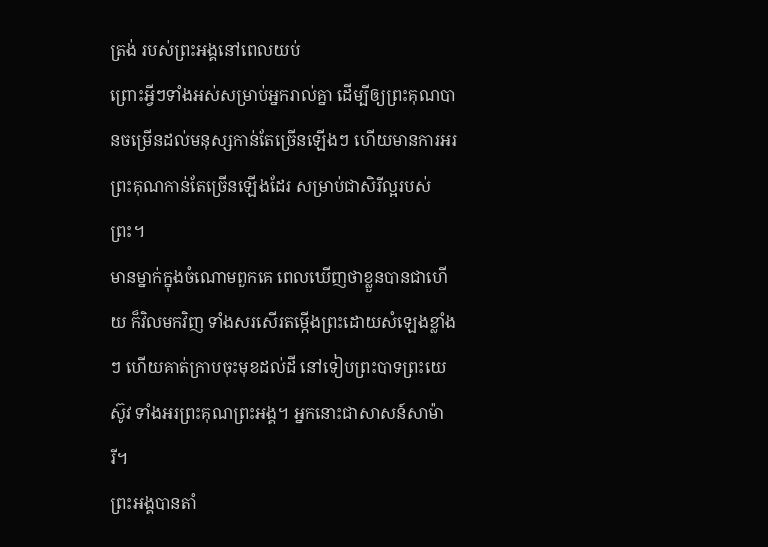ត្រង់ របស់ព្រះអង្គនៅពេលយប់
ព្រោះអ្វីៗទាំងអស់សម្រាប់អ្នករាល់គ្នា ដើម្បីឲ្យព្រះគុណបានចម្រើនដល់មនុស្សកាន់តែច្រើនឡើងៗ ហើយមានការអរព្រះគុណកាន់តែច្រើនឡើងដែរ សម្រាប់ជាសិរីល្អរបស់ព្រះ។
មានម្នាក់ក្នុងចំណោមពួកគេ ពេលឃើញថាខ្លួនបានជាហើយ ក៏វិលមកវិញ ទាំងសរសើរតម្កើងព្រះដោយសំឡេងខ្លាំងៗ ហើយគាត់ក្រាបចុះមុខដល់ដី នៅទៀបព្រះបាទព្រះយេស៊ូវ ទាំងអរព្រះគុណព្រះអង្គ។ អ្នកនោះជាសាសន៍សាម៉ារី។
ព្រះអង្គបានតាំ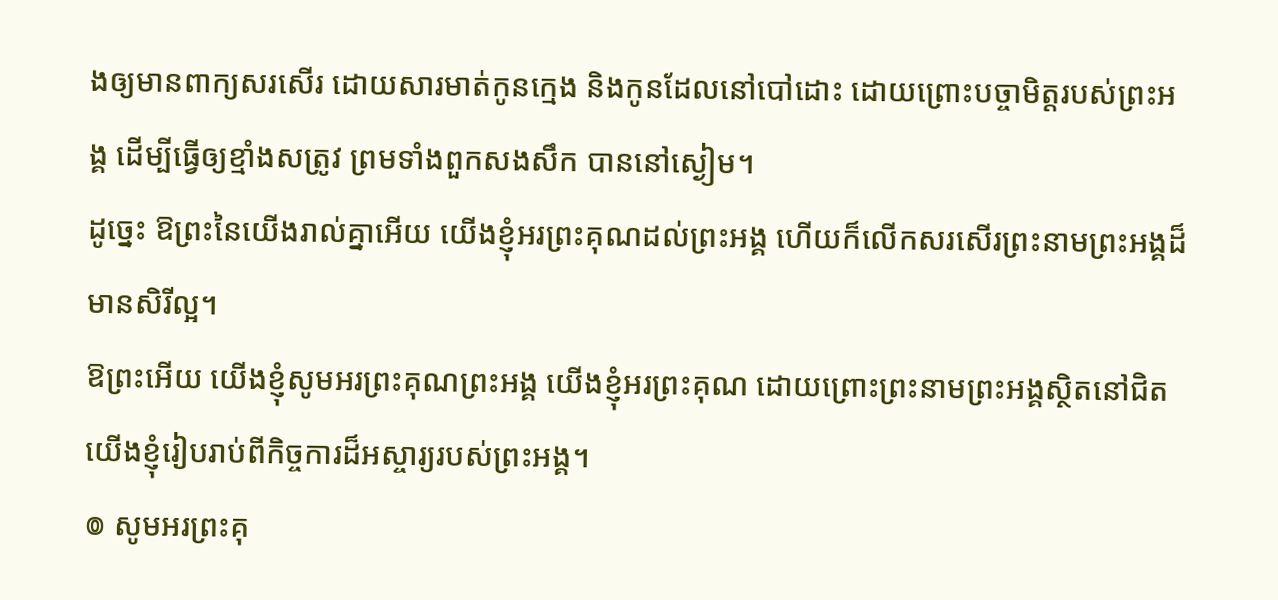ងឲ្យមានពាក្យសរសើរ ដោយសារមាត់កូនក្មេង និងកូនដែលនៅបៅដោះ ដោយព្រោះបច្ចាមិត្តរបស់ព្រះអង្គ ដើម្បីធ្វើឲ្យខ្មាំងសត្រូវ ព្រមទាំងពួកសងសឹក បាននៅស្ងៀម។
ដូច្នេះ ឱព្រះនៃយើងរាល់គ្នាអើយ យើងខ្ញុំអរព្រះគុណដល់ព្រះអង្គ ហើយក៏លើកសរសើរព្រះនាមព្រះអង្គដ៏មានសិរីល្អ។
ឱព្រះអើយ យើងខ្ញុំសូមអរព្រះគុណព្រះអង្គ យើងខ្ញុំអរព្រះគុណ ដោយព្រោះព្រះនាមព្រះអង្គស្ថិតនៅជិត យើងខ្ញុំរៀបរាប់ពីកិច្ចការដ៏អស្ចារ្យរបស់ព្រះអង្គ។
៙ សូមអរព្រះគុ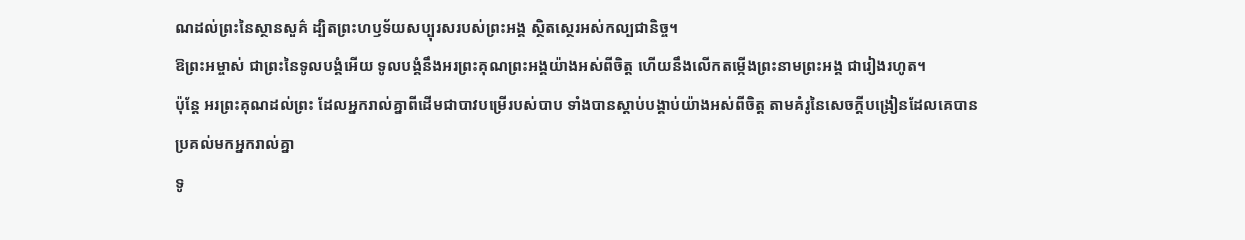ណដល់ព្រះនៃស្ថានសួគ៌ ដ្បិតព្រះហឫទ័យសប្បុរសរបស់ព្រះអង្គ ស្ថិតស្ថេរអស់កល្បជានិច្ច។
ឱព្រះអម្ចាស់ ជាព្រះនៃទូលបង្គំអើយ ទូលបង្គំនឹងអរព្រះគុណព្រះអង្គយ៉ាងអស់ពីចិត្ត ហើយនឹងលើកតម្កើងព្រះនាមព្រះអង្គ ជារៀងរហូត។
ប៉ុន្តែ អរព្រះគុណដល់ព្រះ ដែលអ្នករាល់គ្នាពីដើមជាបាវបម្រើរបស់បាប ទាំងបានស្តាប់បង្គាប់យ៉ាងអស់ពីចិត្ត តាមគំរូនៃសេចក្ដីបង្រៀនដែលគេបានប្រគល់មកអ្នករាល់គ្នា
ទូ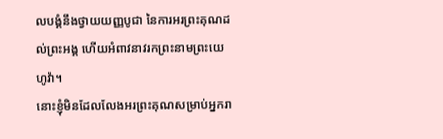លបង្គំនឹងថ្វាយយញ្ញបូជា នៃការអរព្រះគុណដល់ព្រះអង្គ ហើយអំពាវនាវរកព្រះនាមព្រះយេហូវ៉ា។
នោះខ្ញុំមិនដែលលែងអរព្រះគុណសម្រាប់អ្នករា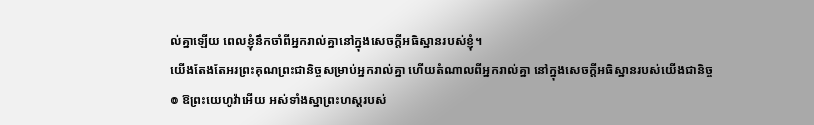ល់គ្នាឡើយ ពេលខ្ញុំនឹកចាំពីអ្នករាល់គ្នានៅក្នុងសេចក្តីអធិស្ឋានរបស់ខ្ញុំ។
យើងតែងតែអរព្រះគុណព្រះជានិច្ចសម្រាប់អ្នករាល់គ្នា ហើយតំណាលពីអ្នករាល់គ្នា នៅក្នុងសេចក្ដីអធិស្ឋានរបស់យើងជានិច្ច
៙ ឱព្រះយេហូវ៉ាអើយ អស់ទាំងស្នាព្រះហស្តរបស់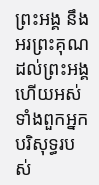ព្រះអង្គ នឹងអរព្រះគុណដល់ព្រះអង្គ ហើយអស់ទាំងពួកអ្នកបរិសុទ្ធរបស់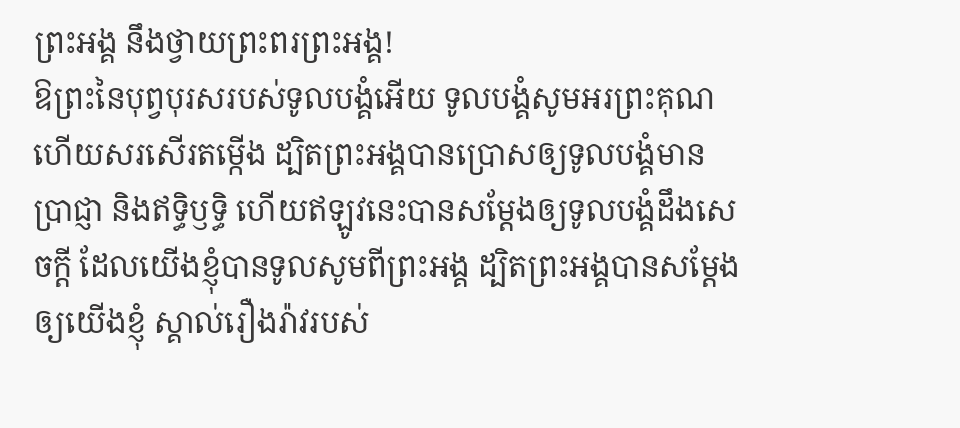ព្រះអង្គ នឹងថ្វាយព្រះពរព្រះអង្គ!
ឱព្រះនៃបុព្វបុរសរបស់ទូលបង្គំអើយ ទូលបង្គំសូមអរព្រះគុណ ហើយសរសើរតម្កើង ដ្បិតព្រះអង្គបានប្រោសឲ្យទូលបង្គំមានប្រាជ្ញា និងឥទ្ធិឫទ្ធិ ហើយឥឡូវនេះបានសម្ដែងឲ្យទូលបង្គំដឹងសេចក្ដី ដែលយើងខ្ញុំបានទូលសូមពីព្រះអង្គ ដ្បិតព្រះអង្គបានសម្ដែងឲ្យយើងខ្ញុំ ស្គាល់រឿងរ៉ាវរបស់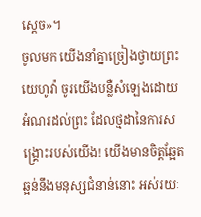ស្តេច»។
ចូលមក យើងនាំគ្នាច្រៀងថ្វាយព្រះយេហូវ៉ា ចូរយើងបន្លឺសំឡេងដោយអំណរដល់ព្រះ ដែលថ្មដានៃការសង្គ្រោះរបស់យើង! យើងមានចិត្តឆ្អែតឆ្អន់នឹងមនុស្សជំនាន់នោះ អស់រយៈ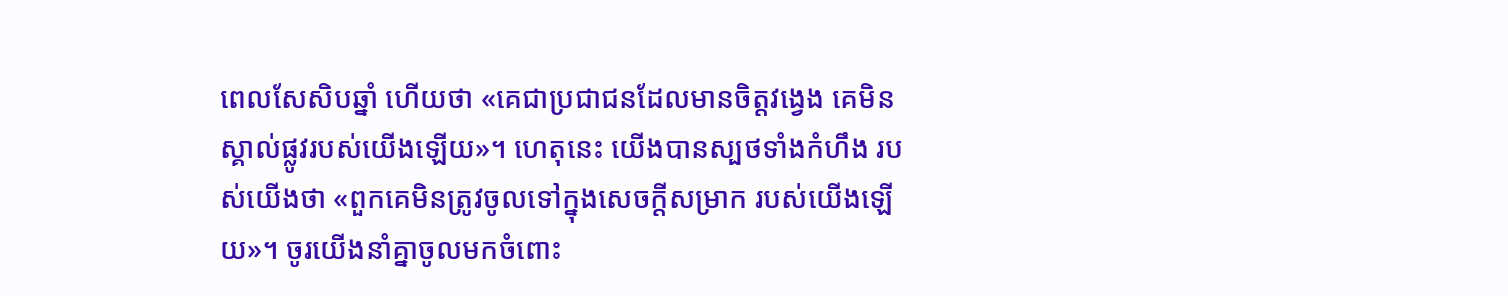ពេលសែសិបឆ្នាំ ហើយថា «គេជាប្រជាជនដែលមានចិត្តវង្វេង គេមិនស្គាល់ផ្លូវរបស់យើងឡើយ»។ ហេតុនេះ យើងបានស្បថទាំងកំហឹង របស់យើងថា «ពួកគេមិនត្រូវចូលទៅក្នុងសេចក្ដីសម្រាក របស់យើងឡើយ»។ ចូរយើងនាំគ្នាចូលមកចំពោះ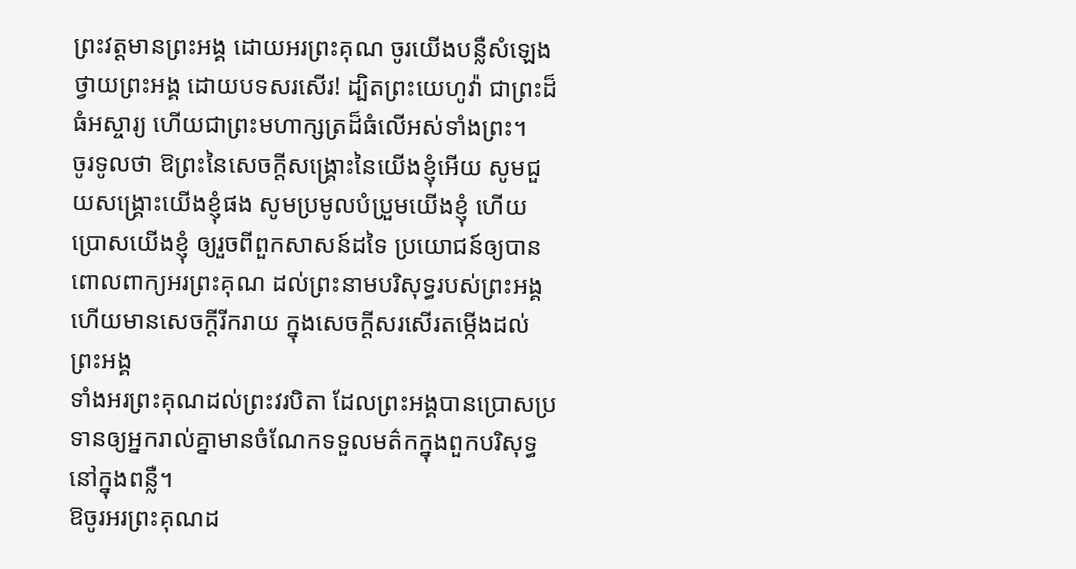ព្រះវត្តមានព្រះអង្គ ដោយអរព្រះគុណ ចូរយើងបន្លឺសំឡេងថ្វាយព្រះអង្គ ដោយបទសរសើរ! ដ្បិតព្រះយេហូវ៉ា ជាព្រះដ៏ធំអស្ចារ្យ ហើយជាព្រះមហាក្សត្រដ៏ធំលើអស់ទាំងព្រះ។
ចូរទូលថា ឱព្រះនៃសេចក្ដីសង្គ្រោះនៃយើងខ្ញុំអើយ សូមជួយសង្គ្រោះយើងខ្ញុំផង សូមប្រមូលបំប្រួមយើងខ្ញុំ ហើយប្រោសយើងខ្ញុំ ឲ្យរួចពីពួកសាសន៍ដទៃ ប្រយោជន៍ឲ្យបានពោលពាក្យអរព្រះគុណ ដល់ព្រះនាមបរិសុទ្ធរបស់ព្រះអង្គ ហើយមានសេចក្ដីរីករាយ ក្នុងសេចក្ដីសរសើរតម្កើងដល់ព្រះអង្គ
ទាំងអរព្រះគុណដល់ព្រះវរបិតា ដែលព្រះអង្គបានប្រោសប្រទានឲ្យអ្នករាល់គ្នាមានចំណែកទទួលមត៌កក្នុងពួកបរិសុទ្ធ នៅក្នុងពន្លឺ។
ឱចូរអរព្រះគុណដ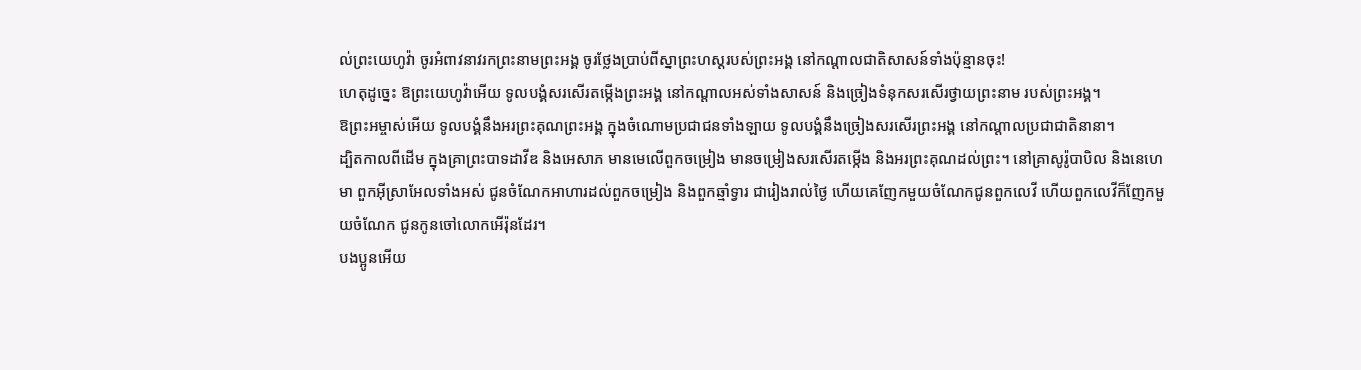ល់ព្រះយេហូវ៉ា ចូរអំពាវនាវរកព្រះនាមព្រះអង្គ ចូរថ្លែងប្រាប់ពីស្នាព្រះហស្ដរបស់ព្រះអង្គ នៅកណ្ដាលជាតិសាសន៍ទាំងប៉ុន្មានចុះ!
ហេតុដូច្នេះ ឱព្រះយេហូវ៉ាអើយ ទូលបង្គំសរសើរតម្កើងព្រះអង្គ នៅកណ្ដាលអស់ទាំងសាសន៍ និងច្រៀងទំនុកសរសើរថ្វាយព្រះនាម របស់ព្រះអង្គ។
ឱព្រះអម្ចាស់អើយ ទូលបង្គំនឹងអរព្រះគុណព្រះអង្គ ក្នុងចំណោមប្រជាជនទាំងឡាយ ទូលបង្គំនឹងច្រៀងសរសើរព្រះអង្គ នៅកណ្ដាលប្រជាជាតិនានា។
ដ្បិតកាលពីដើម ក្នុងគ្រាព្រះបាទដាវីឌ និងអេសាភ មានមេលើពួកចម្រៀង មានចម្រៀងសរសើរតម្កើង និងអរព្រះគុណដល់ព្រះ។ នៅគ្រាសូរ៉ូបាបិល និងនេហេមា ពួកអ៊ីស្រាអែលទាំងអស់ ជូនចំណែកអាហារដល់ពួកចម្រៀង និងពួកឆ្មាំទ្វារ ជារៀងរាល់ថ្ងៃ ហើយគេញែកមួយចំណែកជូនពួកលេវី ហើយពួកលេវីក៏ញែកមួយចំណែក ជូនកូនចៅលោកអើរ៉ុនដែរ។
បងប្អូនអើយ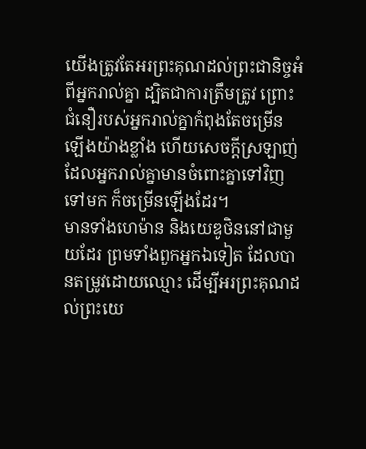យើងត្រូវតែអរព្រះគុណដល់ព្រះជានិច្ចអំពីអ្នករាល់គ្នា ដ្បិតជាការត្រឹមត្រូវ ព្រោះជំនឿរបស់អ្នករាល់គ្នាកំពុងតែចម្រើនឡើងយ៉ាងខ្លាំង ហើយសេចក្ដីស្រឡាញ់ដែលអ្នករាល់គ្នាមានចំពោះគ្នាទៅវិញទៅមក ក៏ចម្រើនឡើងដែរ។
មានទាំងហេម៉ាន និងយេឌូថិននៅជាមួយដែរ ព្រមទាំងពួកអ្នកឯទៀត ដែលបានតម្រូវដោយឈ្មោះ ដើម្បីអរព្រះគុណដល់ព្រះយេ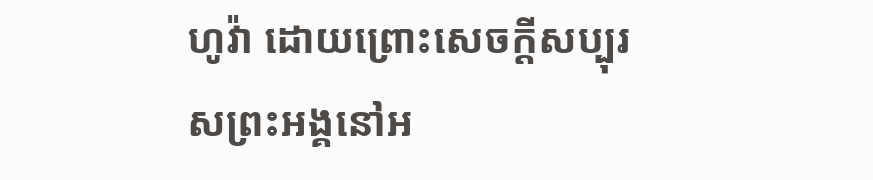ហូវ៉ា ដោយព្រោះសេចក្ដីសប្បុរសព្រះអង្គនៅអ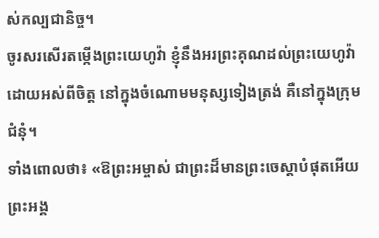ស់កល្បជានិច្ច។
ចូរសរសើរតម្កើងព្រះយេហូវ៉ា ខ្ញុំនឹងអរព្រះគុណដល់ព្រះយេហូវ៉ា ដោយអស់ពីចិត្ត នៅក្នុងចំណោមមនុស្សទៀងត្រង់ គឺនៅក្នុងក្រុមជំនុំ។
ទាំងពោលថា៖ «ឱព្រះអម្ចាស់ ជាព្រះដ៏មានព្រះចេស្តាបំផុតអើយ ព្រះអង្គ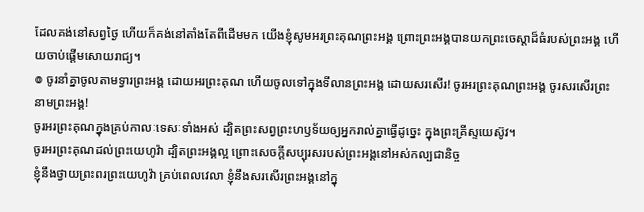ដែលគង់នៅសព្វថ្ងៃ ហើយក៏គង់នៅតាំងតែពីដើមមក យើងខ្ញុំសូមអរព្រះគុណព្រះអង្គ ព្រោះព្រះអង្គបានយកព្រះចេស្តាដ៏ធំរបស់ព្រះអង្គ ហើយចាប់ផ្ដើមសោយរាជ្យ។
៙ ចូរនាំគ្នាចូលតាមទ្វារព្រះអង្គ ដោយអរព្រះគុណ ហើយចូលទៅក្នុងទីលានព្រះអង្គ ដោយសរសើរ! ចូរអរព្រះគុណព្រះអង្គ ចូរសរសើរព្រះនាមព្រះអង្គ!
ចូរអរព្រះគុណក្នុងគ្រប់កាលៈទេសៈទាំងអស់ ដ្បិតព្រះសព្វព្រះហឫទ័យឲ្យអ្នករាល់គ្នាធ្វើដូច្នេះ ក្នុងព្រះគ្រីស្ទយេស៊ូវ។
ចូរអរព្រះគុណដល់ព្រះយេហូវ៉ា ដ្បិតព្រះអង្គល្អ ព្រោះសេចក្ដីសប្បុរសរបស់ព្រះអង្គនៅអស់កល្បជានិច្ច
ខ្ញុំនឹងថ្វាយព្រះពរព្រះយេហូវ៉ា គ្រប់ពេលវេលា ខ្ញុំនឹងសរសើរព្រះអង្គនៅក្នុ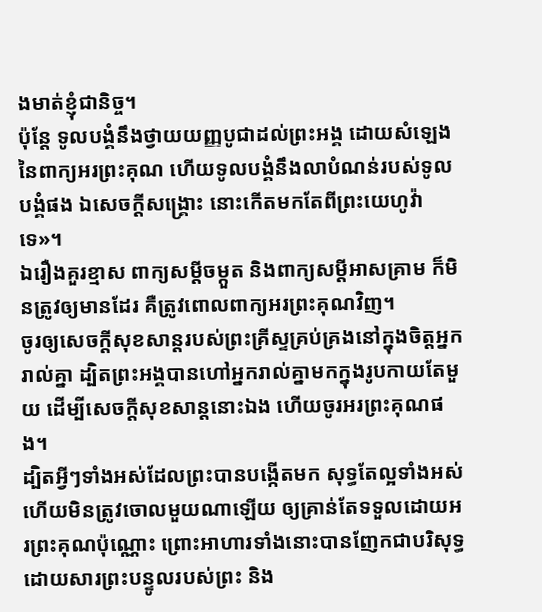ងមាត់ខ្ញុំជានិច្ច។
ប៉ុន្តែ ទូលបង្គំនឹងថ្វាយយញ្ញបូជាដល់ព្រះអង្គ ដោយសំឡេងនៃពាក្យអរព្រះគុណ ហើយទូលបង្គំនឹងលាបំណន់របស់ទូលបង្គំផង ឯសេចក្ដីសង្គ្រោះ នោះកើតមកតែពីព្រះយេហូវ៉ាទេ»។
ឯរឿងគួរខ្មាស ពាក្យសម្ដីចម្កួត និងពាក្យសម្ដីអាសគ្រាម ក៏មិនត្រូវឲ្យមានដែរ គឺត្រូវពោលពាក្យអរព្រះគុណវិញ។
ចូរឲ្យសេចក្តីសុខសាន្តរបស់ព្រះគ្រីស្ទគ្រប់គ្រងនៅក្នុងចិត្តអ្នករាល់គ្នា ដ្បិតព្រះអង្គបានហៅអ្នករាល់គ្នាមកក្នុងរូបកាយតែមួយ ដើម្បីសេចក្ដីសុខសាន្តនោះឯង ហើយចូរអរព្រះគុណផង។
ដ្បិតអ្វីៗទាំងអស់ដែលព្រះបានបង្កើតមក សុទ្ធតែល្អទាំងអស់ ហើយមិនត្រូវចោលមួយណាឡើយ ឲ្យគ្រាន់តែទទួលដោយអរព្រះគុណប៉ុណ្ណោះ ព្រោះអាហារទាំងនោះបានញែកជាបរិសុទ្ធ ដោយសារព្រះបន្ទូលរបស់ព្រះ និង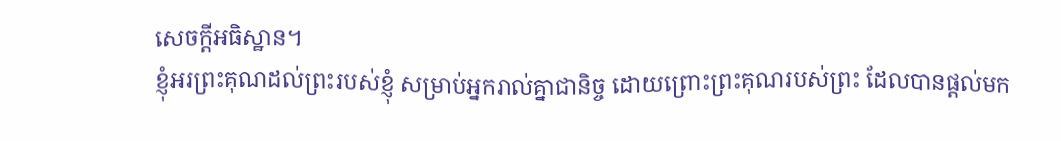សេចក្ដីអធិស្ឋាន។
ខ្ញុំអរព្រះគុណដល់ព្រះរបស់ខ្ញុំ សម្រាប់អ្នករាល់គ្នាជានិច្ច ដោយព្រោះព្រះគុណរបស់ព្រះ ដែលបានផ្តល់មក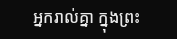អ្នករាល់គ្នា ក្នុងព្រះ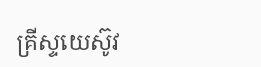គ្រីស្ទយេស៊ូវ